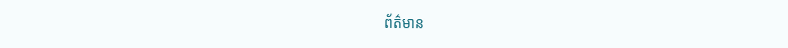ព័ត៌មាន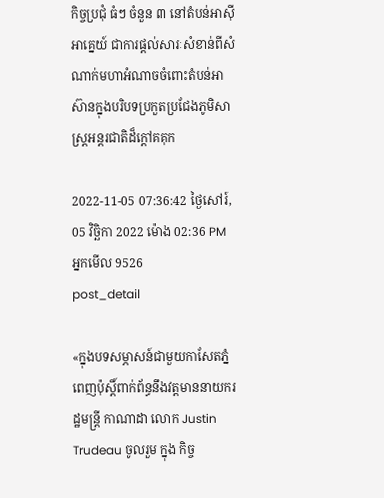កិច្ចប្រជុំ ធំៗ ចំនួន ៣ នៅតំបន់អាស៊ីអាគ្នេយ៍ ជាការផ្តល់សារៈសំខាន់ពីសំណាក់មហាអំណាចចំពោះតំបន់អាស៊ានក្នុងបរិបទប្រកួតប្រជែងភូមិសាស្ត្រអន្តរជាតិដ៏ក្តៅគគុក

2022-11-05 07:36:42 ថ្ងៃសៅរ៍, 05 វិច្ឆិកា 2022 ម៉ោង 02:36 PM
អ្នកមើល 9526
post_detail

«ក្នុងបទសម្ភាសន៍ជាមួយកាសែតភ្នំពេញប៉ុស្តិ៍ពាក់ព័ន្ធនឹងវត្តមាននាយករដ្ឋមន្ត្រី កាណាដា លោក Justin Trudeau ចូលរួម ក្នុង កិច្ច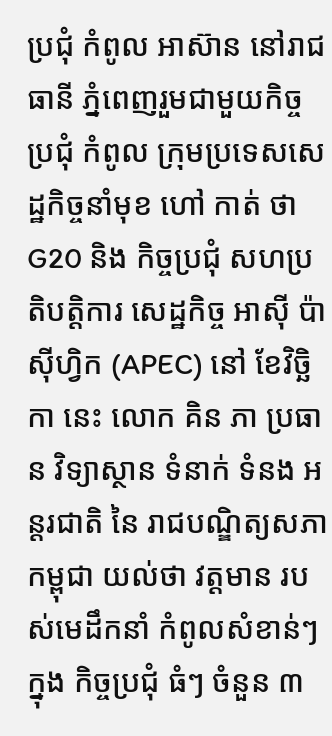ប្រជុំ កំពូល អាស៊ាន នៅរាជធានី ភ្នំពេញរួមជាមួយកិច្ចប្រជុំ កំពូល ក្រុមប្រទេសសេដ្ឋកិច្ចនាំមុខ ហៅ កាត់ ថា G20 និង កិច្ចប្រជុំ សហប្រតិបត្តិការ សេដ្ឋកិច្ច អាស៊ី ប៉ាស៊ីហ្វិក (APEC) នៅ ខែវិច្ឆិកា នេះ លោក គិន ភា ប្រធាន វិទ្យាស្ថាន ទំនាក់ ទំនង អន្តរជាតិ នៃ រាជបណ្ឌិត្យសភាកម្ពុជា យល់ថា វត្តមាន របស់មេដឹកនាំ កំពូលសំខាន់ៗ ក្នុង កិច្ចប្រជុំ ធំៗ ចំនួន ៣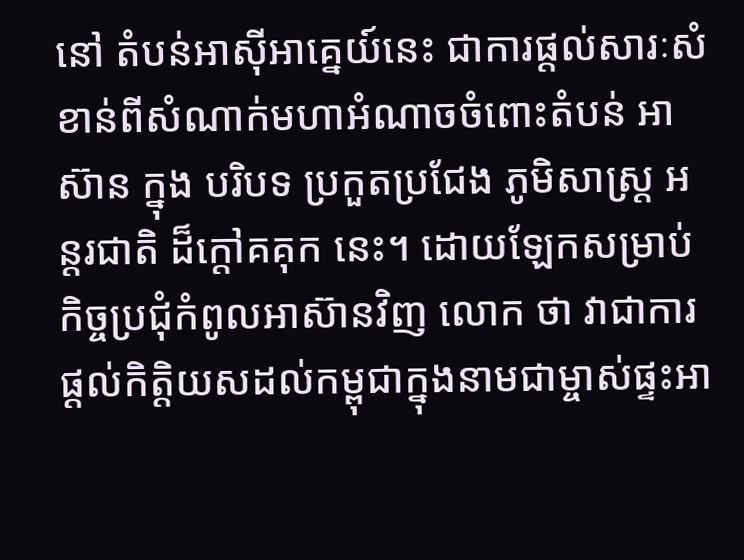នៅ តំបន់អាស៊ីអាគ្នេយ៍នេះ ជាការផ្តល់សារៈសំខាន់ពីសំណាក់មហាអំណាចចំពោះតំបន់ អាស៊ាន ក្នុង បរិបទ ប្រកួតប្រជែង ភូមិសាស្ត្រ អន្តរជាតិ ដ៏ក្តៅគគុក នេះ។ ដោយឡែកសម្រាប់កិច្ចប្រជុំកំពូលអាស៊ានវិញ លោក ថា វាជាការផ្តល់កិត្តិយសដល់កម្ពុជាក្នុងនាមជាម្ចាស់ផ្ទះអា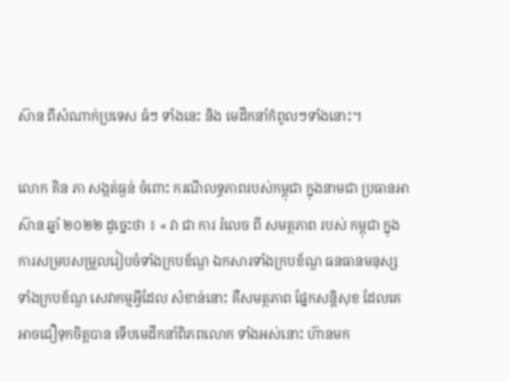ស៊ាន ពីសំណាក់ប្រទេស ធំៗ ទាំងនេះ និង មេដឹកនាំកំពូលៗទាំងនោះ។

លោក គិន ភា សង្កត់ធ្ងន់ ចំពោះ ករណីលទ្ធភាពរបស់កម្ពុជា ក្នុងនាមជា ប្រធានអាស៊ាន ឆ្នាំ ២០២២ ដូច្នេះថា ៖ « វា ជា ការ រំលេច ពី សមត្ថភាព របស់ កម្ពុជា ក្នុង ការសម្របសម្រួលរៀបចំទាំងក្របខ័ណ្ឌ ឯកសារទាំងក្របខ័ណ្ឌ ធនធានមនុស្សទាំងក្របខ័ណ្ឌ សេវាកម្មអ្វីដែល សំខាន់នោះ គឺសមត្ថភាព ផ្នែកសន្តិសុខ ដែលគេអាចជឿទុកចិត្តបាន ទើបមេដឹកនាំពិភពលោក ទាំងអស់នោះ ហ៊ានមក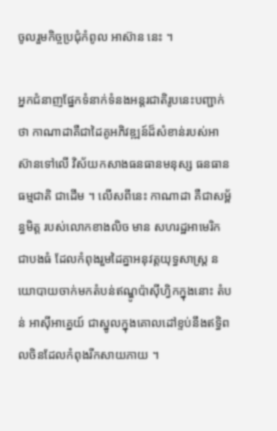ចូលរួមកិច្ចប្រជុំកំពូល អាស៊ាន នេះ ។

អ្នកជំនាញផ្នែកទំនាក់ទំនងអន្តរជាតិរូបនេះបញ្ជាក់ ថា កាណាដាគឺជាដៃគូអភិវឌ្ឍន៍ដ៏សំខាន់របស់អាស៊ានទៅលើ វិស័យកសាងធនធានមនុស្ស ធនធានធម្មជាតិ ជាដើម ។ លើសពីនេះ កាណាដា គឺជាសម្ព័ន្ធមិត្ត របស់លោកខាងលិច មាន សហរដ្ឋអាមេរិក ជាបងធំ ដែលកំពុងរួមដៃគ្នាអនុវត្តយុទ្ធសាស្ត្រ នយោបាយចាក់មកតំបន់ឥណ្ឌូប៉ាស៊ីហ្វិកក្នុងនោះ តំបន់ អាស៊ីអាគ្នេយ៍ ជាស្នូលក្នុងគោលដៅខ្ទប់នឹងឥទ្ធិពលចិនដែលកំពុងរីកសាយភាយ ។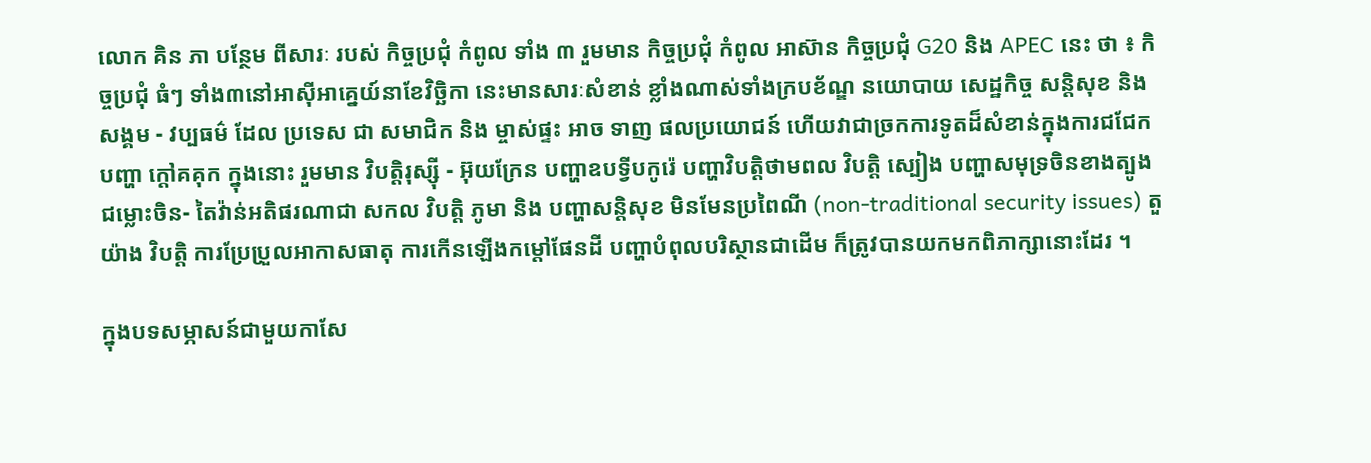លោក គិន ភា បន្ថែម ពីសារៈ របស់ កិច្ចប្រជុំ កំពូល ទាំង ៣ រួមមាន កិច្ចប្រជុំ កំពូល អាស៊ាន កិច្ចប្រជុំ G20 និង APEC នេះ ថា ៖ កិច្ចប្រជុំ ធំៗ ទាំង៣នៅអាស៊ីអាគ្នេយ៍នាខែវិច្ឆិកា នេះមានសារៈសំខាន់ ខ្លាំងណាស់ទាំងក្របខ័ណ្ឌ នយោបាយ សេដ្ឋកិច្ច សន្តិសុខ និង សង្គម - វប្បធម៌ ដែល ប្រទេស ជា សមាជិក និង ម្ចាស់ផ្ទះ អាច ទាញ ផលប្រយោជន៍ ហើយវាជាច្រកការទូតដ៏សំខាន់ក្នុងការជជែក បញ្ហា ក្តៅគគុក ក្នុងនោះ រួមមាន វិបត្តិរុស្ស៊ី - អ៊ុយក្រែន បញ្ហាឧបទ្វីបកូរ៉េ បញ្ហាវិបត្តិថាមពល វិបត្តិ ស្បៀង បញ្ហាសមុទ្រចិនខាងត្បូង ជម្លោះចិន- តៃវ៉ាន់អតិផរណាជា សកល វិបត្តិ ភូមា និង បញ្ហាសន្តិសុខ មិនមែនប្រពៃណី (non-traditional security issues) តួយ៉ាង វិបត្តិ ការប្រែប្រួលអាកាសធាតុ ការកើនឡើងកម្តៅផែនដី បញ្ហាបំពុលបរិស្ថានជាដើម ក៏ត្រូវបានយកមកពិភាក្សានោះដែរ ។

ក្នុងបទសម្ភាសន៍ជាមួយកាសែ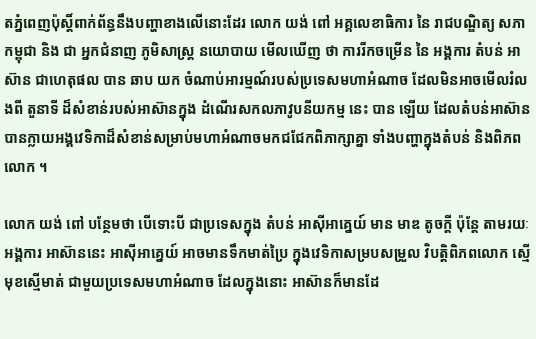តភ្នំពេញប៉ុស្តិ៍ពាក់ព័ន្ធនឹងបញ្ហាខាងលើនោះដែរ លោក យង់ ពៅ អគ្គលេខាធិការ នៃ រាជបណ្ឌិត្យ សភា កម្ពុជា និង ជា អ្នកជំនាញ ភូមិសាស្ត្រ នយោបាយ មើលឃើញ ថា ការរីកចម្រើន នៃ អង្គការ តំបន់ អាស៊ាន ជាហេតុផល បាន ឆាប យក ចំណាប់អារម្មណ៍របស់ប្រទេសមហាអំណាច ដែលមិនអាចមើលរំលងពី តួនាទី ដ៏សំខាន់របស់អាស៊ានក្នុង ដំណើរសកលភាវូបនីយកម្ម នេះ បាន ឡើយ ដែលតំបន់អាស៊ានបានក្លាយអង្គវេទិកាដ៏សំខាន់សម្រាប់មហាអំណាចមកជជែកពិភាក្សាគ្នា ទាំងបញ្ហាក្នុងតំបន់ និងពិភពលោក ។

លោក យង់ ពៅ បន្ថែមថា បើទោះបី ជាប្រទេសក្នុង តំបន់ អាស៊ីអាគ្នេយ៍ មាន មាឌ តូចក្តី ប៉ុន្តែ តាមរយៈអង្គការ អាស៊ាននេះ អាស៊ីអាគ្នេយ៍ អាចមានទឹកមាត់ប្រៃ ក្នុងវេទិកាសម្របសម្រួល វិបត្តិពិភពលោក ស្មើមុខស្មើមាត់ ជាមួយប្រទេសមហាអំណាច ដែលក្នុងនោះ អាស៊ានក៏មានដែ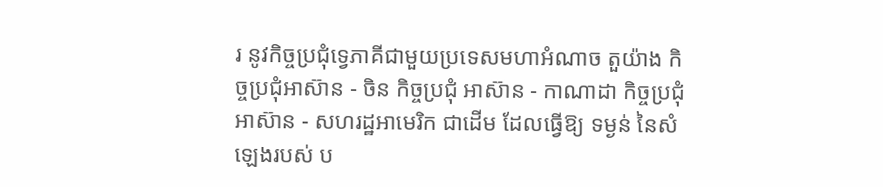រ នូវកិច្ចប្រជុំទ្វេភាគីជាមួយប្រទេសមហាអំណាច តួយ៉ាង កិច្ចប្រជុំអាស៊ាន - ចិន កិច្ចប្រជុំ អាស៊ាន - កាណាដា កិច្ចប្រជុំអាស៊ាន - សហរដ្ឋអាមេរិក ជាដើម ដែលធ្វើឱ្យ ទម្ងន់ នៃសំឡេងរបស់ ប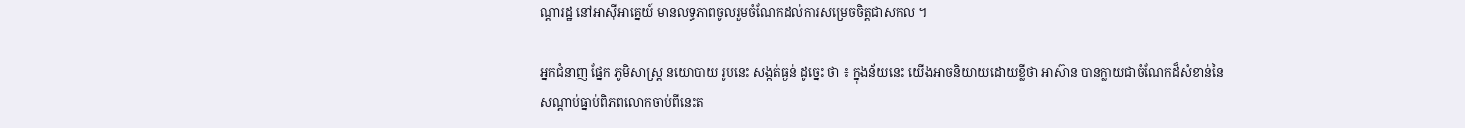ណ្តារដ្ឋ នៅអាស៊ីអាគ្នេយ៍ មានលទ្ធភាពចូលរួមចំណែកដល់ការសម្រេចចិត្តជាសកល ។

អ្នកជំនាញ ផ្នែក ភូមិសាស្ត្រ នយោបាយ រូបនេះ សង្កត់ធ្ងន់ ដូច្នេះ ថា ៖ ក្នុងន័យនេះ យើងអាចនិយាយដោយខ្លីថា អាស៊ាន បានក្លាយជាចំណែកដ៏សំខាន់នៃសណ្តាប់ធ្នាប់ពិភពលោកចាប់ពីនេះត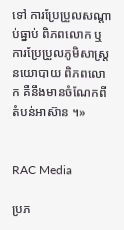ទៅ ការប្រែប្រួលសណ្តាប់ធ្នាប់ ពិភពលោក ឬ ការប្រែប្រួលភូមិសាស្ត្រនយោបាយ ពិភពលោក គឺនឹងមានចំណែកពីតំបន់អាស៊ាន ។»


RAC Media

ប្រភ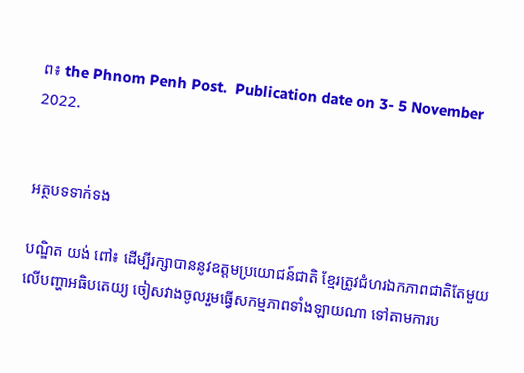ព៖ the Phnom Penh Post.  Publication date on 3- 5 November 2022.


អត្ថបទទាក់ទង

បណ្ឌិត យង់ ពៅ៖ ដើម្បីរក្សាបាននូវឧត្ដមប្រយោជន៍ជាតិ ខ្មែរត្រូវជំហរឯកភាពជាតិតែមួយលើបញ្ហាអធិបតេយ្យ ចៀសវាងចូលរួមធ្វើសកម្មភាពទាំងឡាយណា ទៅតាមការប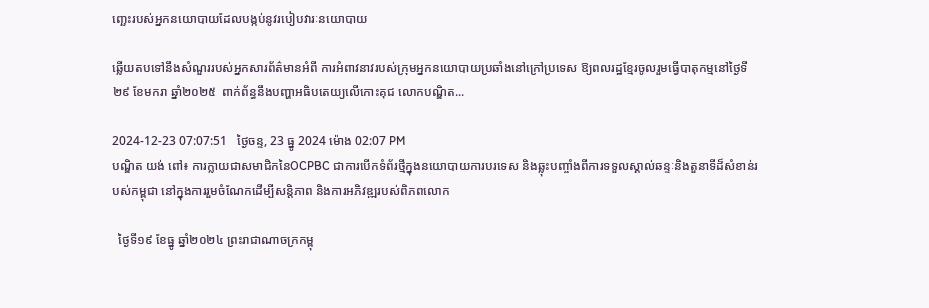ញ្ឆេះរបស់អ្នកនយោបាយដែលបង្កប់នូវរបៀបវារៈនយោបាយ

ឆ្លើយតបទៅនឹងសំណួររបស់អ្នកសារព័ត៌មានអំពី ការអំពាវនាវរបស់ក្រុមអ្នកនយោបាយប្រឆាំងនៅក្រៅប្រទេស ឱ្យពលរដ្ឋខ្មែរចូលរួមធ្វើបាតុកម្មនៅថ្ងៃទី២៩ ខែមករា ឆ្នាំ២០២៥  ពាក់ព័ន្ធនឹងបញ្ហាអធិបតេយ្យលើកោះគុជ លោកបណ្ឌិត...

2024-12-23 07:07:51   ថ្ងៃចន្ទ, 23 ធ្នូ 2024 ម៉ោង 02:07 PM
បណ្ឌិត យង់ ពៅ៖ ការក្លាយជាសមាជិកនៃOCPBC ជាការបើកទំព័រថ្មីក្នុងនយោបាយការបរទេស និងឆ្លុះបញ្ចាំងពីការទទួលស្គាល់ឆន្ទៈនិងតួនាទីដ៏សំខាន់របស់កម្ពុជា នៅក្នុងការរួមចំណែកដើម្បីសន្តិភាព និងការអភិវឌ្ឍរបស់ពិភពលោក

  ថ្ងៃទី១៩ ខែធ្នូ ឆ្នាំ២០២៤ ព្រះរាជាណាចក្រកម្ពុ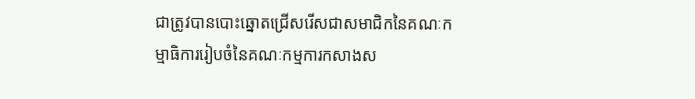ជាត្រូវបានបោះឆ្នោតជ្រើសរើសជាសមាជិកនៃគណៈកម្មាធិការរៀបចំនៃគណៈកម្មការកសាងស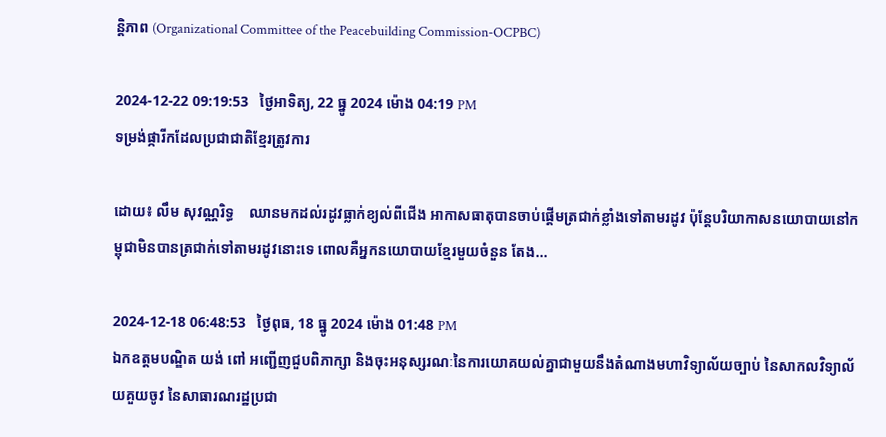ន្តិភាព (Organizational Committee of the Peacebuilding Commission-OCPBC)

2024-12-22 09:19:53   ថ្ងៃអាទិត្យ, 22 ធ្នូ 2024 ម៉ោង 04:19 PM
ទម្រង់ផ្ការីកដែលប្រជាជាតិខ្មែរត្រូវការ

ដោយ៖ លឹម សុវណ្ណរិទ្ធ    ឈានមកដល់រដូវធ្លាក់ខ្យល់ពីជើង អាកាសធាតុបានចាប់ផ្ដើមត្រជាក់ខ្លាំងទៅតាមរដូវ ប៉ុន្តែបរិយាកាសនយោបាយនៅកម្ពុជាមិនបានត្រជាក់ទៅតាមរដូវនោះទេ ពោលគឺអ្នកនយោបាយខ្មែរមួយចំនួន តែង...

2024-12-18 06:48:53   ថ្ងៃពុធ, 18 ធ្នូ 2024 ម៉ោង 01:48 PM
ឯកឧត្ដមបណ្ឌិត យង់ ពៅ អញ្ជើញជួបពិភាក្សា និងចុះអនុស្សរណៈនៃការយោគយល់គ្នាជាមួយនឹងតំណាងមហាវិទ្យាល័យច្បាប់ នៃសាកលវិទ្យាល័យគួយចូវ នៃសាធារណរដ្ឋប្រជា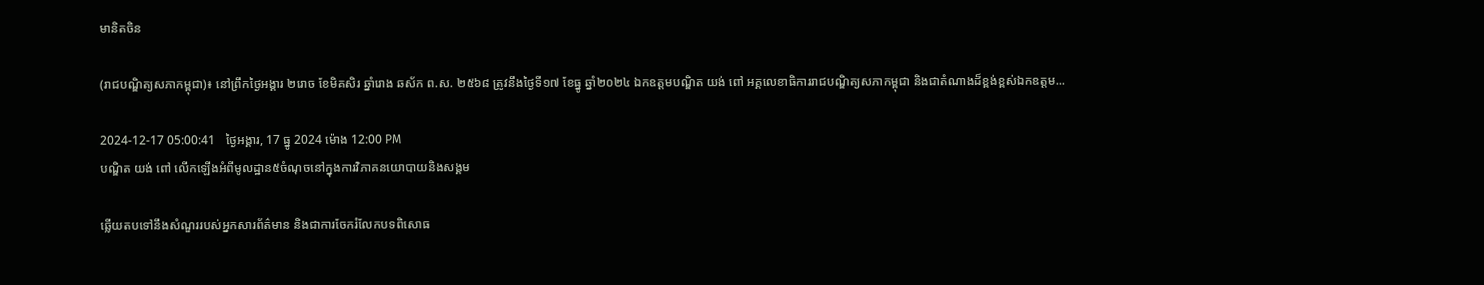មានិតចិន

(រាជបណ្ឌិត្យសភាកម្ពុជា)៖ នៅព្រឹកថ្ងៃអង្គារ ២រោច ខែមិគសិរ ឆ្នាំរោង ឆស័ក ព.ស. ២៥៦៨ ត្រូវនឹងថ្ងៃទី១៧ ខែធ្នូ ឆ្នាំ២០២៤ ឯកឧត្ដមបណ្ឌិត យង់ ពៅ អគ្គលេខាធិការរាជបណ្ឌិត្យសភាកម្ពុជា និងជាតំណាងដ៏ខ្ពង់ខ្ពស់ឯកឧត្ដម...

2024-12-17 05:00:41   ថ្ងៃអង្គារ, 17 ធ្នូ 2024 ម៉ោង 12:00 PM
បណ្ឌិត យង់ ពៅ លើកឡើងអំពីមូលដ្ឋាន៥ចំណុចនៅក្នុងការវិភាគនយោបាយនិងសង្គម

ឆ្លើយតបទៅនឹងសំណួររបស់អ្នកសារព័ត៌មាន និងជាការចែករំលែកបទពិសោធ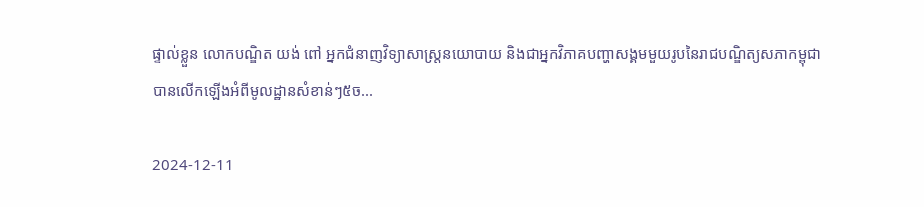ផ្ទាល់ខ្លួន លោកបណ្ឌិត យង់ ពៅ អ្នកជំនាញវិទ្យាសាស្ត្រនយោបាយ និងជាអ្នកវិភាគបញ្ហាសង្គមមួយរូបនៃរាជបណ្ឌិត្យសភាកម្ពុជាបានលើកឡើងអំពីមូលដ្ឋានសំខាន់ៗ៥ច...

2024-12-11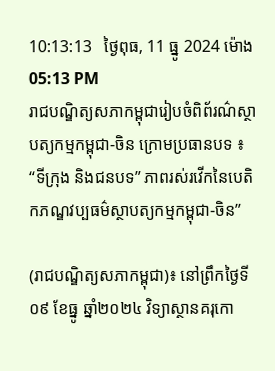10:13:13   ថ្ងៃពុធ, 11 ធ្នូ 2024 ម៉ោង 05:13 PM
រាជបណ្ឌិត្យសភាកម្ពុជារៀបចំពិព័រណ៌ស្ថាបត្យកម្មកម្ពុជា-ចិន ក្រោមប្រធានបទ ៖ “ទីក្រុង និងជនបទ” ភាពរស់រវើកនៃបេតិកភណ្ឌវប្បធម៌ស្ថាបត្យកម្មកម្ពុជា-ចិន”

(រាជបណ្ឌិត្យសភាកម្ពុជា)៖ នៅព្រឹកថ្ងៃទី០៩ ខែធ្នូ ឆ្នាំ២០២៤ វិទ្យាស្ថានគរុកោ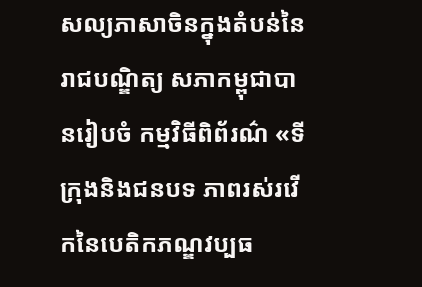សល្យភាសាចិនក្នុងតំបន់នៃរាជបណ្ឌិត្យ សភាកម្ពុជាបានរៀបចំ កម្មវិធីពិព័រណ៌ «ទីក្រុងនិងជនបទ ភាពរស់រវើកនៃបេតិកភណ្ឌវប្បធ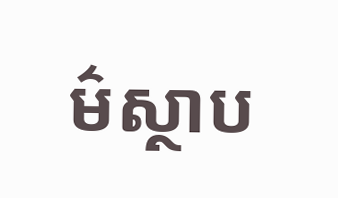ម៌ស្ថាប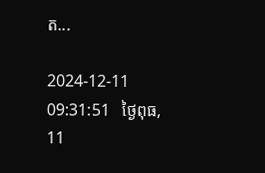ត...

2024-12-11 09:31:51   ថ្ងៃពុធ, 11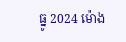ធ្នូ 2024 ម៉ោង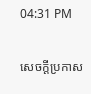04:31 PM

សេចក្តីប្រកាស